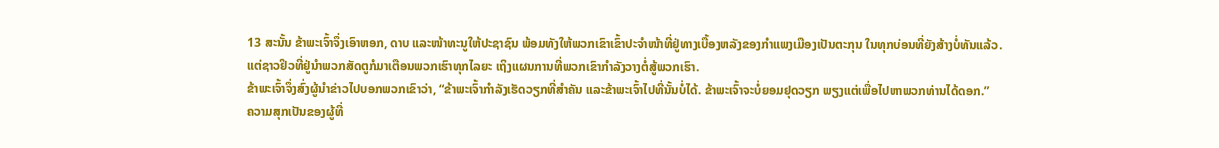13 ສະນັ້ນ ຂ້າພະເຈົ້າຈຶ່ງເອົາຫອກ, ດາບ ແລະໜ້າທະນູໃຫ້ປະຊາຊົນ ພ້ອມທັງໃຫ້ພວກເຂົາເຂົ້າປະຈຳໜ້າທີ່ຢູ່ທາງເບື້ອງຫລັງຂອງກຳແພງເມືອງເປັນຕະກຸນ ໃນທຸກບ່ອນທີ່ຍັງສ້າງບໍ່ທັນແລ້ວ.
ແຕ່ຊາວຢິວທີ່ຢູ່ນຳພວກສັດຕູກໍມາເຕືອນພວກເຮົາທຸກໄລຍະ ເຖິງແຜນການທີ່ພວກເຂົາກຳລັງວາງຕໍ່ສູ້ພວກເຮົາ.
ຂ້າພະເຈົ້າຈຶ່ງສົ່ງຜູ້ນຳຂ່າວໄປບອກພວກເຂົາວ່າ, “ຂ້າພະເຈົ້າກຳລັງເຮັດວຽກທີ່ສຳຄັນ ແລະຂ້າພະເຈົ້າໄປທີ່ນັ້ນບໍ່ໄດ້. ຂ້າພະເຈົ້າຈະບໍ່ຍອມຢຸດວຽກ ພຽງແຕ່ເພື່ອໄປຫາພວກທ່ານໄດ້ດອກ.”
ຄວາມສຸກເປັນຂອງຜູ້ທີ່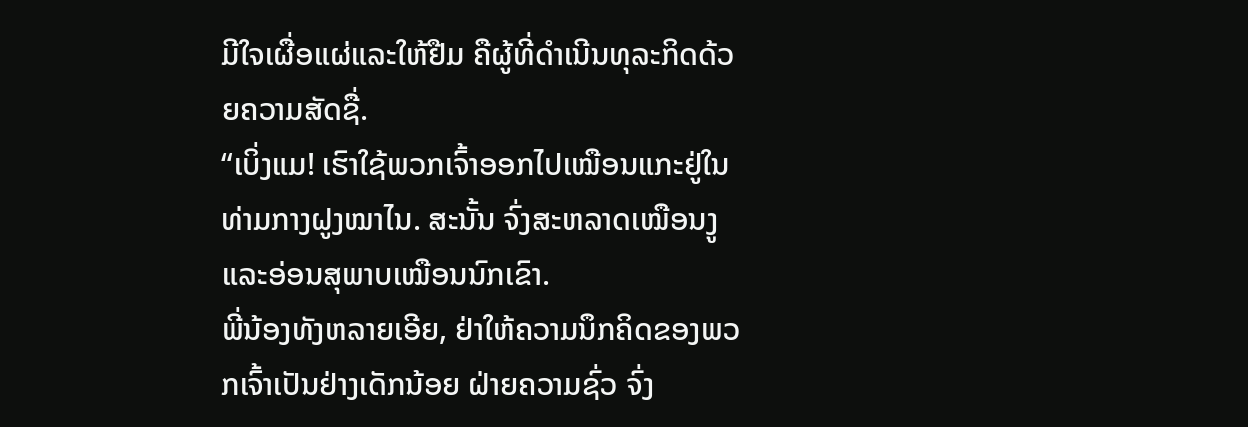ມີໃຈເຜື່ອແຜ່ແລະໃຫ້ຢືມ ຄືຜູ້ທີ່ດຳເນີນທຸລະກິດດ້ວຍຄວາມສັດຊື່.
“ເບິ່ງແມ! ເຮົາໃຊ້ພວກເຈົ້າອອກໄປເໝືອນແກະຢູ່ໃນທ່າມກາງຝູງໝາໄນ. ສະນັ້ນ ຈົ່ງສະຫລາດເໝືອນງູ ແລະອ່ອນສຸພາບເໝືອນນົກເຂົາ.
ພີ່ນ້ອງທັງຫລາຍເອີຍ, ຢ່າໃຫ້ຄວາມນຶກຄິດຂອງພວກເຈົ້າເປັນຢ່າງເດັກນ້ອຍ ຝ່າຍຄວາມຊົ່ວ ຈົ່ງ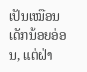ເປັນເໝືອນເດັກນ້ອຍອ່ອນ, ແຕ່ຝ່າ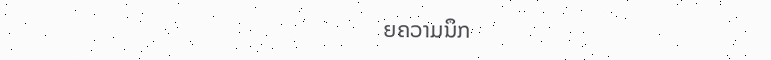ຍຄວາມນຶກ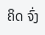ຄິດ ຈົ່ງ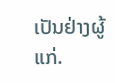ເປັນຢ່າງຜູ້ແກ່.